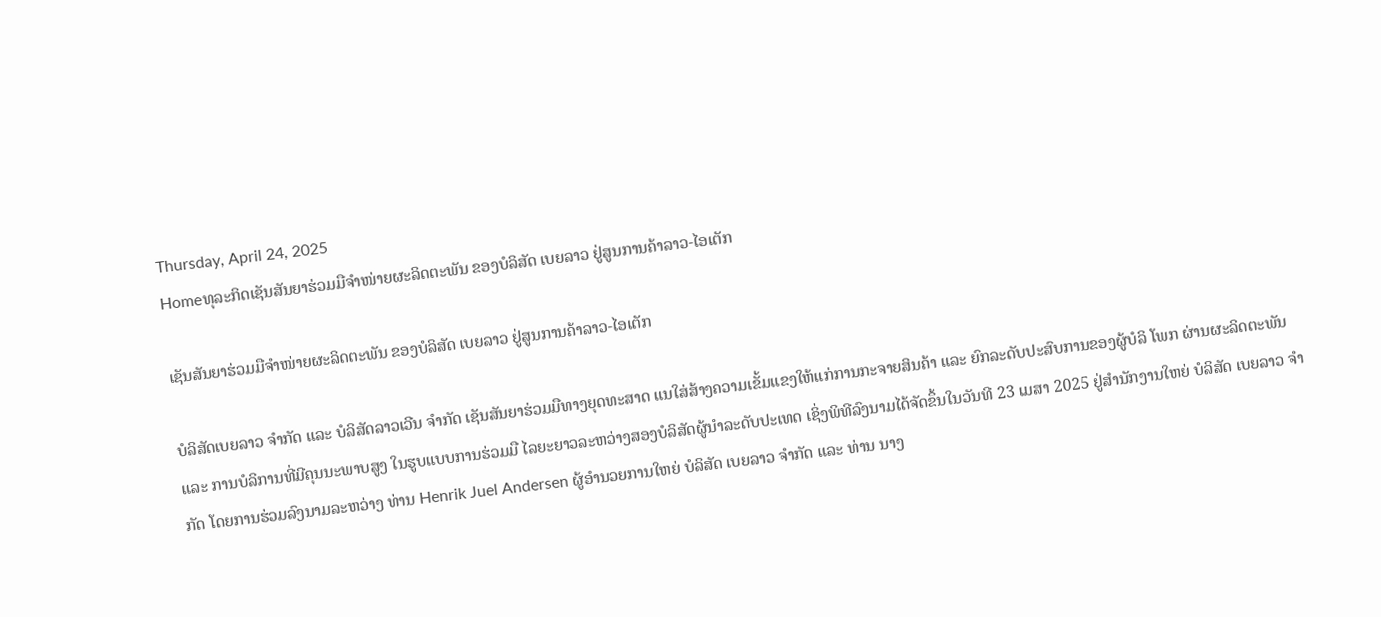Thursday, April 24, 2025
Homeທຸລະກິດເຊັນສັນຍາຮ່ວມມືຈຳໜ່າຍຜະລິດຕະພັນ ຂອງບໍລິສັດ ເບຍລາວ ຢູ່ສູນການຄ້າລາວ-ໄອເຕັກ

ເຊັນສັນຍາຮ່ວມມືຈຳໜ່າຍຜະລິດຕະພັນ ຂອງບໍລິສັດ ເບຍລາວ ຢູ່ສູນການຄ້າລາວ-ໄອເຕັກ

ບໍລິສັດເບຍລາວ ຈຳກັດ ແລະ ບໍລິສັດລາວເວີນ ຈຳກັດ ເຊັນສັນຍາຮ່ວມມືທາງຍຸດທະສາດ ແນໃສ່ສ້າງຄວາມເຂັ້ມແຂງໃຫ້ແກ່ການກະຈາຍສິນຄ້າ ແລະ ຍົກລະດັບປະສົບການຂອງຜູ້ບໍລິ ໂພກ ຜ່ານຜະລິດຕະພັນ ແລະ ການບໍລິການທີ່ມີຄຸນນະພາບສູງ ໃນຮູບແບບການຮ່ວມມື ໄລຍະຍາວລະຫວ່າງສອງບໍລິສັດຜູ້ນຳລະດັບປະເທດ ເຊິ່ງພິທີລົງນາມໄດ້ຈັດຂຶ້ນໃນວັນທີ 23 ເມສາ 2025 ຢູ່ສຳນັກງານໃຫຍ່ ບໍລິສັດ ເບຍລາວ ຈຳກັດ ໂດຍການຮ່ວມລົງນາມລະຫວ່າງ ທ່ານ Henrik Juel Andersen ຜູ້ອຳນວຍການໃຫຍ່ ບໍລິສັດ ເບຍລາວ ຈຳກັດ ແລະ ທ່ານ ນາງ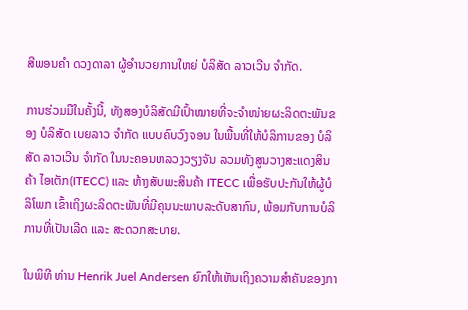ສີພອນຄຳ ດວງດາລາ ຜູ້ອຳນວຍການໃຫຍ່ ບໍລິສັດ ລາວເວີນ ຈຳກັດ.

ການຮ່ວມມືໃນຄັ້ງນີ້, ທັງສອງບໍລິສັດມີເປົ້າໝາຍທີ່ຈະຈຳໜ່າຍຜະລິດຕະພັນຂອງ ບໍລິສັດ ເບຍລາວ ຈຳກັດ ແບບຄົບວົງຈອນ ໃນພື້ນທີ່ໃຫ້ບໍລິການຂອງ ບໍລິສັດ ລາວເວີນ ຈຳກັດ ໃນນະຄອນຫລວງວຽງຈັນ ລວມທັງສູນວາງສະແດງສິນຄ້າ ໄອເຕັກ(ITECC) ແລະ ຫ້າງສັບພະສິນຄ້າ ITECC ເພື່ອຮັບປະກັນໃຫ້ຜູ້ບໍລິໂພກ ເຂົ້າເຖິງຜະລິດຕະພັນທີ່ມີຄຸນນະພາບລະດັບສາກົນ, ພ້ອມກັບການບໍລິການທີ່ເປັນເລີດ ແລະ ສະດວກສະບາຍ.

ໃນພິທີ ທ່ານ Henrik Juel Andersen ຍົກໃຫ້ເຫັນເຖິງຄວາມສຳຄັນຂອງກາ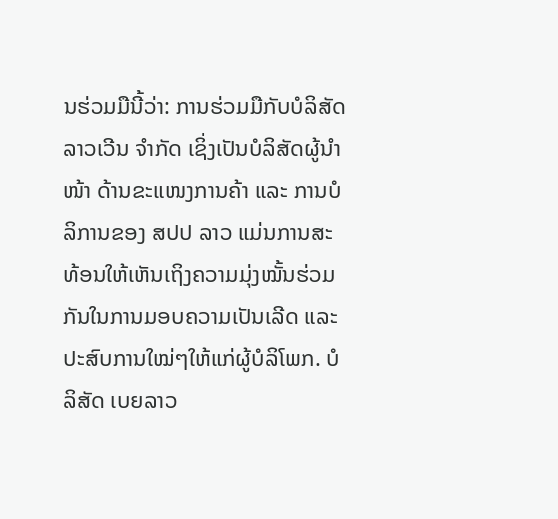ນຮ່ວມມືນີ້ວ່າ: ການຮ່ວມມືກັບບໍລິສັດ ລາວເວີນ ຈຳກັດ ເຊິ່ງເປັນບໍລິສັດຜູ້ນຳໜ້າ ດ້ານຂະແໜງການຄ້າ ແລະ ການບໍລິການຂອງ ສປປ ລາວ ແມ່ນການສະທ້ອນໃຫ້ເຫັນເຖິງຄວາມມຸ່ງໝັ້ນຮ່ວມກັນໃນການມອບຄວາມເປັນເລີດ ແລະ ປະສົບການໃໝ່ໆໃຫ້ແກ່ຜູ້ບໍລິໂພກ. ບໍລິສັດ ເບຍລາວ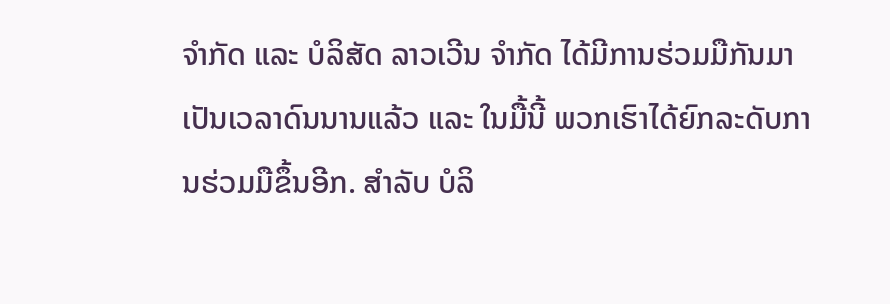ຈຳກັດ ແລະ ບໍລິສັດ ລາວເວີນ ຈຳກັດ ໄດ້ມີການຮ່ວມມືກັນມາເປັນເວລາດົນນານແລ້ວ ແລະ ໃນມື້ນີ້ ພວກເຮົາໄດ້ຍົກລະດັບການຮ່ວມມືຂຶ້ນອີກ. ສຳລັບ ບໍລິ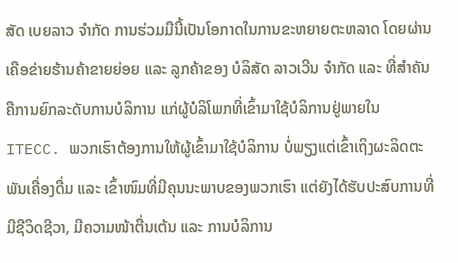ສັດ ເບຍລາວ ຈຳກັດ ການຮ່ວມມືນີ້ເປັນໂອກາດໃນການຂະຫຍາຍຕະຫລາດ ໂດຍຜ່ານເຄືອຂ່າຍຮ້ານຄ້າຂາຍຍ່ອຍ ແລະ ລູກຄ້າຂອງ ບໍລິສັດ ລາວເວີນ ຈຳກັດ ແລະ ທີ່ສຳຄັນຄືການຍົກລະດັບການບໍລິການ ແກ່ຜູ້ບໍລິໂພກທີ່ເຂົ້າມາໃຊ້ບໍລິການຢູ່ພາຍໃນ ITECC. ພວກເຮົາຕ້ອງການໃຫ້ຜູ້ເຂົ້າມາໃຊ້ບໍລິການ ບໍ່ພຽງແຕ່ເຂົ້າເຖິງຜະລິດຕະພັນເຄື່ອງດື່ມ ແລະ ເຂົ້າໜົມທີ່ມີຄຸນນະພາບຂອງພວກເຮົາ ແຕ່ຍັງໄດ້ຮັບປະສົບການທີ່ມີຊີວິດຊີວາ, ມີຄວາມໜ້າຕື່ນເຕ້ນ ແລະ ການບໍລິການ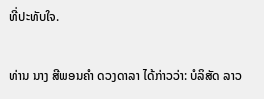ທີ່ປະທັບໃຈ.

ທ່ານ ນາງ ສີພອນຄຳ ດວງດາລາ ໄດ້ກ່າວວ່າ: ບໍລິສັດ ລາວ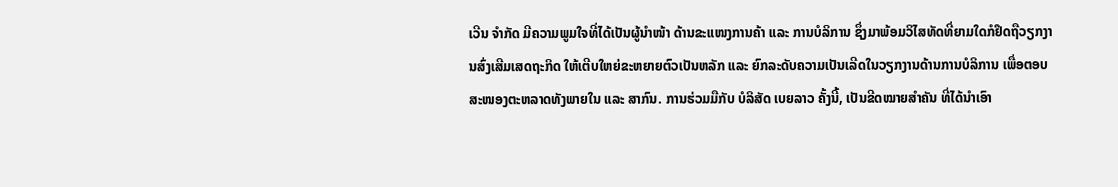ເວີນ ຈຳກັດ ມີຄວາມພູມໃຈທີ່ໄດ້ເປັນຜູ້ນຳໜ້າ ດ້ານຂະແໜງການຄ້າ ແລະ ການບໍລິການ ຊຶ່ງມາພ້ອມວິໄສທັດທີ່ຍາມໃດກໍຢຶດຖືວຽກງານສົ່ງເສີມເສດຖະກິດ ໃຫ້ເຕີບໃຫຍ່ຂະຫຍາຍຕົວເປັນຫລັກ ແລະ ຍົກລະດັບຄວາມເປັນເລີດໃນວຽກງານດ້ານການບໍລິການ ເພື່ອຕອບສະໜອງຕະຫລາດທັງພາຍໃນ ແລະ ສາກົນ. ການຮ່ວມມືກັບ ບໍລິສັດ ເບຍລາວ ຄັ້ງນີ້, ເປັນຂີດໝາຍສຳຄັນ ທີ່ໄດ້ນຳເອົາ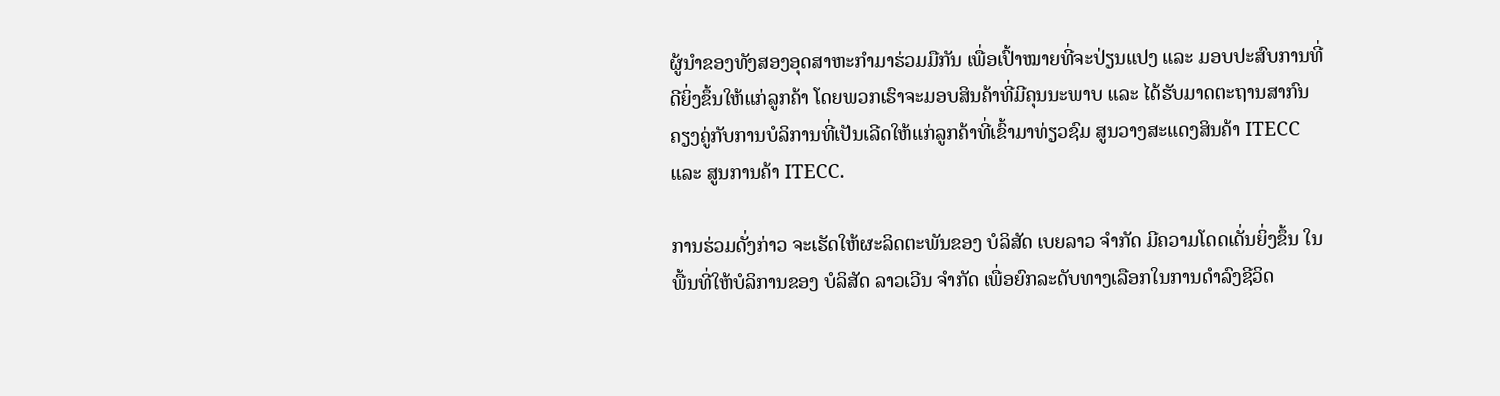ຜູ້ນຳຂອງທັງສອງອຸດສາຫະກຳມາຮ່ວມມືກັນ ເພື່ອເປົ້າໝາຍທີ່ຈະປ່ຽນແປງ ແລະ ມອບປະສົບການທີ່ດີຍິ່ງຂຶ້ນໃຫ້ແກ່ລູກຄ້າ ໂດຍພວກເຮົາຈະມອບສິນຄ້າທີ່ມີຄຸນນະພາບ ແລະ ໄດ້ຮັບມາດຕະຖານສາກົນ ຄຽງຄູ່ກັບການບໍລິການທີ່ເປັນເລີດໃຫ້ແກ່ລູກຄ້າທີ່ເຂົ້າມາທ່ຽວຊົມ ສູນວາງສະແດງສິນຄ້າ ITECC ແລະ ສູນການຄ້າ ITECC.

ການຮ່ວມດັ່ງກ່າວ ຈະເຮັດໃຫ້ຜະລິດຕະພັນຂອງ ບໍລິສັດ ເບຍລາວ ຈຳກັດ ມີຄວາມໂດດເດັ່ນຍິ່ງຂຶ້ນ ໃນພື້ນທີ່ໃຫ້ບໍລິການຂອງ ບໍລິສັດ ລາວເວີນ ຈຳກັດ ເພື່ອຍົກລະດັບທາງເລືອກໃນການດຳລົງຊີວິດ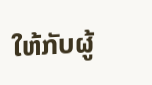ໃຫ້ກັບຜູ້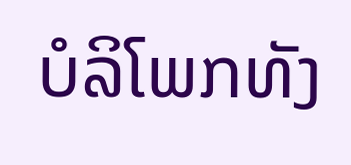ບໍລິໂພກທັງ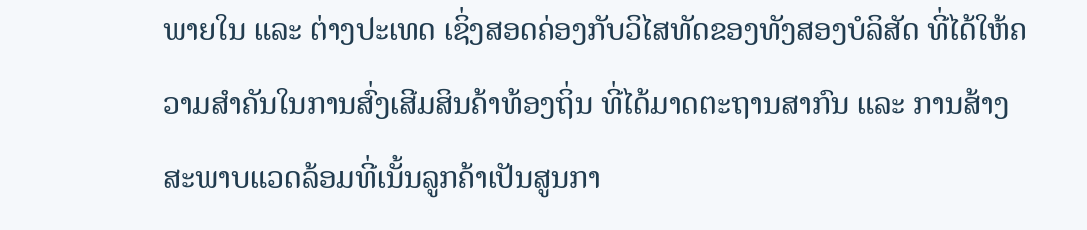ພາຍໃນ ແລະ ຕ່າງປະເທດ ເຊິ່ງສອດຄ່ອງກັບວິໄສທັດຂອງທັງສອງບໍລິສັດ ທີ່ໄດ້ໃຫ້ຄວາມສຳຄັນໃນການສົ່ງເສີມສິນຄ້າທ້ອງຖິ່ນ ທີ່ໄດ້ມາດຕະຖານສາກົນ ແລະ ການສ້າງສະພາບແວດລ້ອມທີ່ເນັ້ນລູກຄ້າເປັນສູນກາ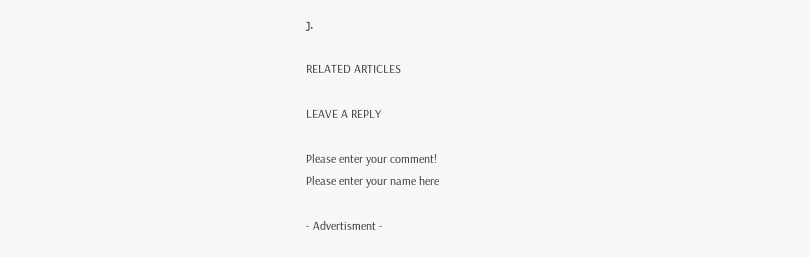ງ.

RELATED ARTICLES

LEAVE A REPLY

Please enter your comment!
Please enter your name here

- Advertisment -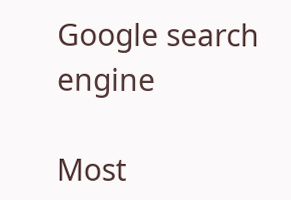Google search engine

Most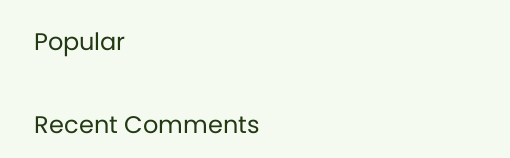Popular

Recent Comments